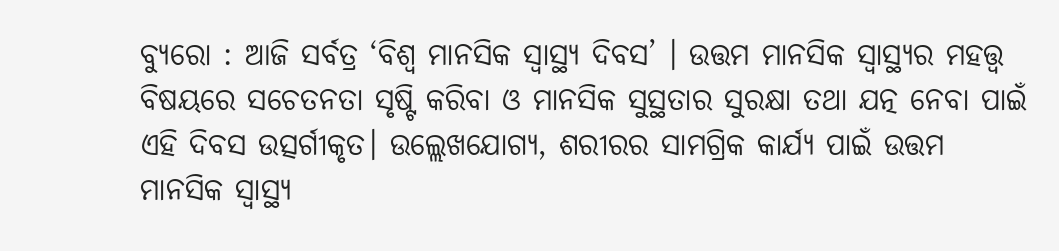ବ୍ୟୁରୋ : ଆଜି ସର୍ବତ୍ର ‘ବିଶ୍ବ ମାନସିକ ସ୍ବାସ୍ଥ୍ୟ ଦିବସ’ । ଉତ୍ତମ ମାନସିକ ସ୍ଵାସ୍ଥ୍ୟର ମହତ୍ତ୍ଵ ବିଷୟରେ ସଚେତନତା ସୃଷ୍ଟି କରିବା ଓ ମାନସିକ ସୁସ୍ଥତାର ସୁରକ୍ଷା ତଥା ଯତ୍ନ ନେବା ପାଇଁ ଏହି ଦିବସ ଉତ୍ସର୍ଗୀକୃତ। ଉଲ୍ଲେଖଯୋଗ୍ୟ, ଶରୀରର ସାମଗ୍ରିକ କାର୍ଯ୍ୟ ପାଇଁ ଉତ୍ତମ ମାନସିକ ସ୍ୱାସ୍ଥ୍ୟ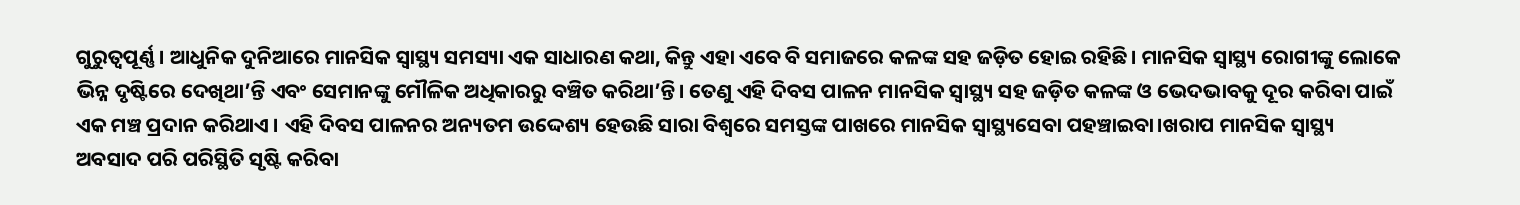ଗୁରୁତ୍ୱପୂର୍ଣ୍ଣ । ଆଧୁନିକ ଦୁନିଆରେ ମାନସିକ ସ୍ବାସ୍ଥ୍ୟ ସମସ୍ୟା ଏକ ସାଧାରଣ କଥା, କିନ୍ତୁ ଏହା ଏବେ ବି ସମାଜରେ କଳଙ୍କ ସହ ଜଡ଼ିତ ହୋଇ ରହିଛି। ମାନସିକ ସ୍ଵାସ୍ଥ୍ୟ ରୋଗୀଙ୍କୁ ଲୋକେ ଭିନ୍ନ ଦୃଷ୍ଟିରେ ଦେଖିଥା’ନ୍ତି ଏବଂ ସେମାନଙ୍କୁ ମୌଳିକ ଅଧିକାରରୁ ବଞ୍ଚିତ କରିଥା’ନ୍ତି। ତେଣୁ ଏହି ଦିବସ ପାଳନ ମାନସିକ ସ୍ବାସ୍ଥ୍ୟ ସହ ଜଡ଼ିତ କଳଙ୍କ ଓ ଭେଦଭାବକୁ ଦୂର କରିବା ପାଇଁ ଏକ ମଞ୍ଚ ପ୍ରଦାନ କରିଥାଏ । ଏହି ଦିବସ ପାଳନର ଅନ୍ୟତମ ଉଦ୍ଦେଶ୍ୟ ହେଉଛି ସାରା ବିଶ୍ବରେ ସମସ୍ତଙ୍କ ପାଖରେ ମାନସିକ ସ୍ଵାସ୍ଥ୍ୟସେବା ପହଞ୍ଚାଇବା।ଖରାପ ମାନସିକ ସ୍ବାସ୍ଥ୍ୟ ଅବସାଦ ପରି ପରିସ୍ଥିତି ସୃଷ୍ଟି କରିବା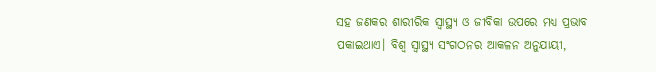ସହ ଜଣକର ଶାରୀରିକ ସ୍ବାସ୍ଥ୍ୟ ଓ ଜୀବିକା ଉପରେ ମଧ୍ୟ ପ୍ରଭାବ ପକାଇଥାଏ। ବିଶ୍ବ ସ୍ବାସ୍ଥ୍ୟ ସଂଗଠନର ଆକଳନ ଅନୁଯାୟୀ,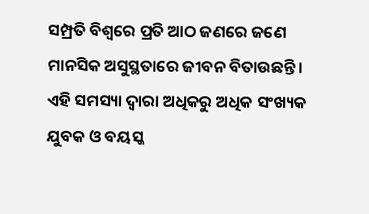ସମ୍ପ୍ରତି ବିଶ୍ବରେ ପ୍ରତି ଆଠ ଜଣରେ ଜଣେ ମାନସିକ ଅସୁସ୍ଥତାରେ ଜୀବନ ବିତାଉଛନ୍ତି। ଏହି ସମସ୍ୟା ଦ୍ବାରା ଅଧିକରୁ ଅଧିକ ସଂଖ୍ୟକ ଯୁବକ ଓ ବୟସ୍କ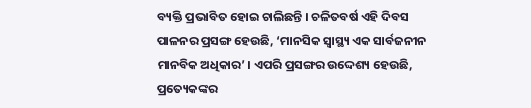ବ୍ୟକ୍ତି ପ୍ରଭାବିତ ହୋଇ ଚାଲିଛନ୍ତି । ଚଳିତବର୍ଷ ଏହି ଦିବସ ପାଳନର ପ୍ରସଙ୍ଗ ହେଉଛି, ‘ମାନସିକ ସ୍ବାସ୍ଥ୍ୟ ଏକ ସାର୍ବଜନୀନ ମାନବିକ ଅଧିକାର’ । ଏପରି ପ୍ରସଙ୍ଗର ଉଦ୍ଦେଶ୍ୟ ହେଉଛି, ପ୍ରତ୍ୟେକଙ୍କର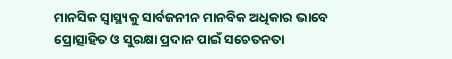ମାନସିକ ସ୍ବାସ୍ଥ୍ୟକୁ ସାର୍ବଜନୀନ ମାନବିକ ଅଧିକାର ଭାବେ ପ୍ରୋତ୍ସାହିତ ଓ ସୁରକ୍ଷା ପ୍ରଦାନ ପାଇଁ ସଚେତନତା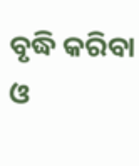ବୃଦ୍ଧି କରିବା ଓ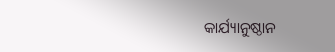କାର୍ଯ୍ୟାନୁଷ୍ଠାନ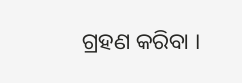ଗ୍ରହଣ କରିବା ।